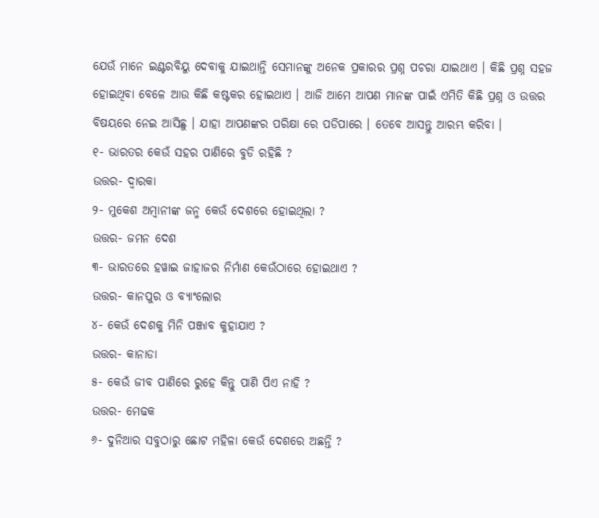ଯେଉଁ ମାନେ ଇଣ୍ଟରବିୟୁ ଦେବାକୁ ଯାଇଥାନ୍ତି ସେମାନଙ୍କୁ ଅନେକ ପ୍ରକାରର ପ୍ରଶ୍ନ ପଚରା ଯାଇଥାଏ । କିଛି ପ୍ରଶ୍ନ ସହଜ ହୋଇଥିବା ବେଳେ ଆଉ କିଛି କଷ୍ଟକର ହୋଇଥାଏ । ଆଜି ଆମେ ଆପଣ ମାନଙ୍କ ପାଇଁ ଏମିତି କିଛି ପ୍ରଶ୍ନ ଓ ଉତ୍ତର ବିଷୟରେ ନେଇ ଆସିଛୁ । ଯାହା ଆପଣଙ୍କର ପରିକ୍ଷା ରେ ପଡିପାରେ । ତେବେ ଆସନ୍ତୁ ଆରମ୍ଭ କରିବା ।
୧- ଭାରତର କେଉଁ ସହର ପାଣିରେ ବୁଡି ରହିଛି ?
ଉତ୍ତର- ଦ୍ଵାରକା
୨- ମୁକେଶ ଅମ୍ବାନୀଙ୍କ ଜନ୍ମ କେଉଁ ଦେଶରେ ହୋଇଥିଲା ?
ଉତ୍ତର- ଜମନ ଦେଶ
୩- ଭାରତରେ ହୱାଇ ଜାହାଜର ନିର୍ମାଣ କେଉଁଠାରେ ହୋଇଥାଏ ?
ଉତ୍ତର- କାନପୁର ଓ ବ୍ଯାଂଲୋର
୪- କେଉଁ ଦେଶକୁ ମିନି ପଞ୍ଜାବ କୁହାଯାଏ ?
ଉତ୍ତର- କାନାଡା
୫- କେଉଁ ଜୀବ ପାଣିରେ ରୁହେ କିନ୍ତୁ ପାଣି ପିଏ ନାହି ?
ଉତ୍ତର- ମେଢକ
୬- ଦୁନିଆର ସବୁଠାରୁ ଛୋଟ ମହିଳା କେଉଁ ଦେଶରେ ଅଛନ୍ତି ?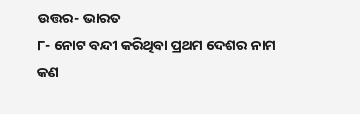ଉତ୍ତର- ଭାରତ
୮- ନୋଟ ବନ୍ଦୀ କରିଥିବା ପ୍ରଥମ ଦେଶର ନାମ କଣ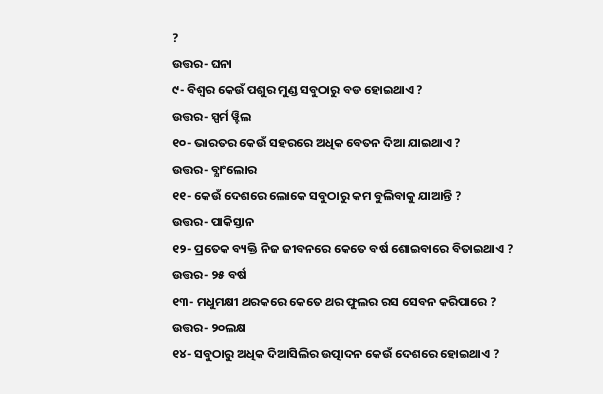?
ଉତ୍ତର- ଘନା
୯- ବିଶ୍ଵର କେଉଁ ପଶୁର ମୁଣ୍ଡ ସବୁଠାରୁ ବଡ ହୋଇଥାଏ ?
ଉତ୍ତର- ସ୍ପର୍ମ ୱ୍ହିଲ
୧୦- ଭାରତର କେଉଁ ସହରରେ ଅଧିକ ବେତନ ଦିଆ ଯାଇଥାଏ ?
ଉତ୍ତର- ବ୍ଯାଂଲୋର
୧୧- କେଉଁ ଦେଶରେ ଲୋକେ ସବୁଠାରୁ କମ ବୁଲିବାକୁ ଯାଆନ୍ତି ?
ଉତ୍ତର- ପାକିସ୍ତାନ
୧୨- ପ୍ରତେକ ବ୍ୟକ୍ତି ନିଜ ଜୀବନରେ କେତେ ବର୍ଷ ଶୋଇବାରେ ବିତାଇଥାଏ ?
ଉତ୍ତର- ୨୫ ବର୍ଷ
୧୩- ମଧୁମକ୍ଷୀ ଥରକରେ କେତେ ଥର ଫୁଲର ରସ ସେବନ କରିପାରେ ?
ଉତ୍ତର- ୨୦ଲକ୍ଷ
୧୪- ସବୁଠାରୁ ଅଧିକ ଦିଆସିଲିର ଉତ୍ପାଦନ କେଉଁ ଦେଶରେ ହୋଇଥାଏ ?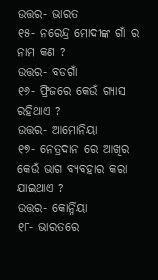ଉତ୍ତର- ଭାରତ
୧୫- ନରେନ୍ଦ୍ର ମୋଦୀଙ୍କ ଗାଁ ର ନାମ କଣ ?
ଉତ୍ତର- ବଡଗାଁ
୧୬- ଫ୍ରିଜରେ କେଉଁ ଗ୍ଯାସ ରହିଥାଏ ?
ଉତ୍ତର- ଆମୋନିୟା
୧୭- ନେତ୍ରଦାନ ରେ ଆଖିର କେଉଁ ଭାଗ ବ୍ୟବହାର କରା ଯାଇଥାଏ ?
ଉତ୍ତର- କୋର୍ନ୍ନିୟା
୧୮- ଭାରତରେ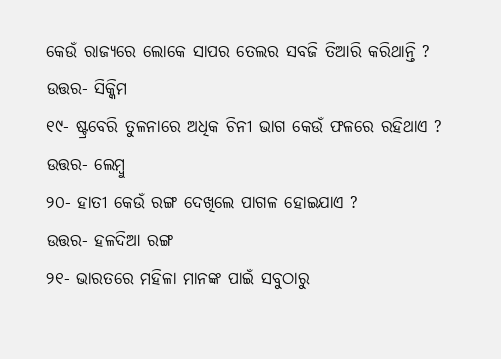କେଉଁ ରାଜ୍ୟରେ ଲୋକେ ସାପର ତେଲର ସବଜି ତିଆରି କରିଥାନ୍ତି ?
ଉତ୍ତର- ସିକ୍କିମ
୧୯- ଷ୍ଟ୍ରବେରି ତୁଳନାରେ ଅଧିକ ଚିନୀ ଭାଗ କେଉଁ ଫଳରେ ରହିଥାଏ ?
ଉତ୍ତର- ଲେମ୍ବୁ
୨୦- ହାତୀ କେଉଁ ରଙ୍ଗ ଦେଖିଲେ ପାଗଳ ହୋଇଯାଏ ?
ଉତ୍ତର- ହଳଦିଆ ରଙ୍ଗ
୨୧- ଭାରତରେ ମହିଳା ମାନଙ୍କ ପାଇଁ ସବୁଠାରୁ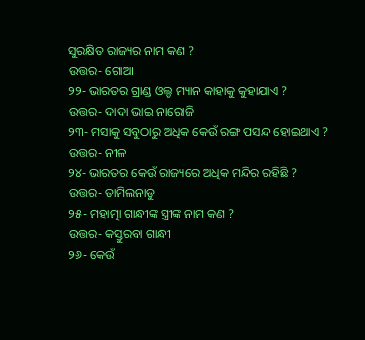ସୁରକ୍ଷିତ ରାଜ୍ୟର ନାମ କଣ ?
ଉତ୍ତର- ଗୋଆ
୨୨- ଭାରତର ଗ୍ରାଣ୍ଡ ଓଲ୍ଡ ମ୍ୟାନ କାହାକୁ କୁହାଯାଏ ?
ଉତ୍ତର- ଦାଦା ଭାଇ ନାରୋଜି
୨୩- ମସାକୁ ସବୁଠାରୁ ଅଧିକ କେଉଁ ରଙ୍ଗ ପସନ୍ଦ ହୋଇଥାଏ ?
ଉତ୍ତର- ନୀଳ
୨୪- ଭାରତର କେଉଁ ରାଜ୍ୟରେ ଅଧିକ ମନ୍ଦିର ରହିଛି ?
ଉତ୍ତର- ତାମିଲନାଡୁ
୨୫- ମହାତ୍ମା ଗାନ୍ଧୀଙ୍କ ସ୍ତ୍ରୀଙ୍କ ନାମ କଣ ?
ଉତ୍ତର- କସ୍ତୁରବା ଗାନ୍ଧୀ
୨୬- କେଉଁ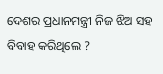ଦେଶର ପ୍ରଧାନମନ୍ତ୍ରୀ ନିଜ ଝିଅ ସହ ବିବାହ କରିଥିଲେ ?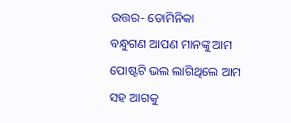ଉତ୍ତର- ଡୋମିନିକା
ବନ୍ଧୁଗଣ ଆପଣ ମାନଙ୍କୁ ଆମ ପୋଷ୍ଟଟି ଭଲ ଲାଗିଥିଲେ ଆମ ସହ ଆଗକୁ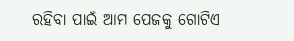ରହିବା ପାଇଁ ଆମ ପେଜକୁ ଗୋଟିଏ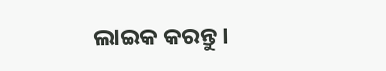ଲାଇକ କରନ୍ତୁ ।